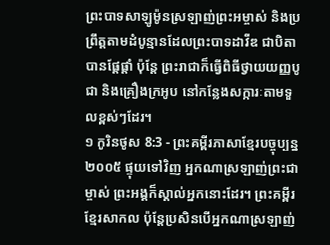ព្រះបាទសាឡូម៉ូនស្រឡាញ់ព្រះអម្ចាស់ និងប្រព្រឹត្តតាមដំបូន្មានដែលព្រះបាទដាវីឌ ជាបិតាបានផ្ដែផ្ដាំ ប៉ុន្តែ ព្រះរាជាក៏ធ្វើពិធីថ្វាយយញ្ញបូជា និងគ្រឿងក្រអូប នៅកន្លែងសក្ការៈតាមទួលខ្ពស់ៗដែរ។
១ កូរិនថូស 8:3 - ព្រះគម្ពីរភាសាខ្មែរបច្ចុប្បន្ន ២០០៥ ផ្ទុយទៅវិញ អ្នកណាស្រឡាញ់ព្រះជាម្ចាស់ ព្រះអង្គក៏ស្គាល់អ្នកនោះដែរ។ ព្រះគម្ពីរខ្មែរសាកល ប៉ុន្តែប្រសិនបើអ្នកណាស្រឡាញ់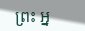ព្រះ អ្ន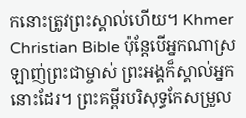កនោះត្រូវព្រះស្គាល់ហើយ។ Khmer Christian Bible ប៉ុន្ដែបើអ្នកណាស្រឡាញ់ព្រះជាម្ចាស់ ព្រះអង្គក៏ស្គាល់អ្នកនោះដែរ។ ព្រះគម្ពីរបរិសុទ្ធកែសម្រួល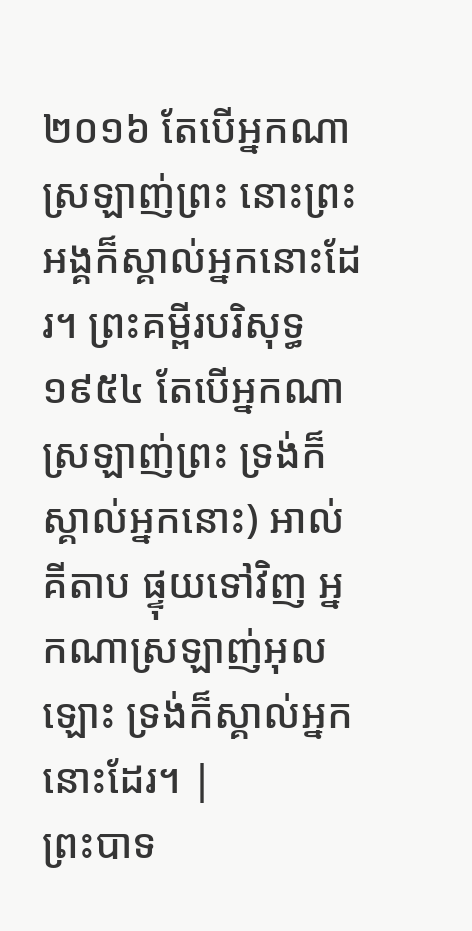២០១៦ តែបើអ្នកណាស្រឡាញ់ព្រះ នោះព្រះអង្គក៏ស្គាល់អ្នកនោះដែរ។ ព្រះគម្ពីរបរិសុទ្ធ ១៩៥៤ តែបើអ្នកណាស្រឡាញ់ព្រះ ទ្រង់ក៏ស្គាល់អ្នកនោះ) អាល់គីតាប ផ្ទុយទៅវិញ អ្នកណាស្រឡាញ់អុលឡោះ ទ្រង់ក៏ស្គាល់អ្នកនោះដែរ។ |
ព្រះបាទ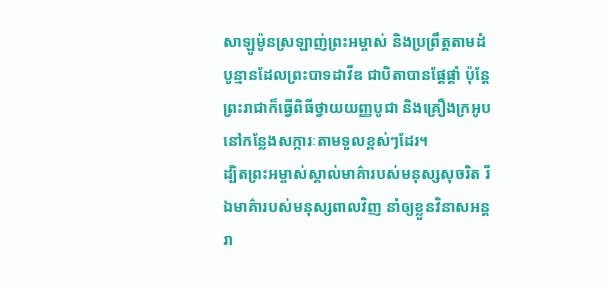សាឡូម៉ូនស្រឡាញ់ព្រះអម្ចាស់ និងប្រព្រឹត្តតាមដំបូន្មានដែលព្រះបាទដាវីឌ ជាបិតាបានផ្ដែផ្ដាំ ប៉ុន្តែ ព្រះរាជាក៏ធ្វើពិធីថ្វាយយញ្ញបូជា និងគ្រឿងក្រអូប នៅកន្លែងសក្ការៈតាមទួលខ្ពស់ៗដែរ។
ដ្បិតព្រះអម្ចាស់ស្គាល់មាគ៌ារបស់មនុស្សសុចរិត រីឯមាគ៌ារបស់មនុស្សពាលវិញ នាំឲ្យខ្លួនវិនាសអន្តរា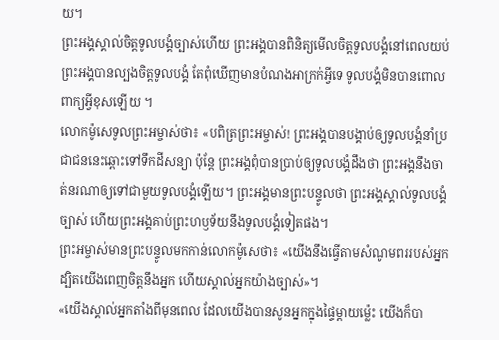យ។
ព្រះអង្គស្គាល់ចិត្តទូលបង្គំច្បាស់ហើយ ព្រះអង្គបានពិនិត្យមើលចិត្តទូលបង្គំនៅពេលយប់ ព្រះអង្គបានល្បងចិត្តទូលបង្គំ តែពុំឃើញមានបំណងអាក្រក់អ្វីទេ ទូលបង្គំមិនបានពោលពាក្យអ្វីខុសឡើយ ។
លោកម៉ូសេទូលព្រះអម្ចាស់ថា៖ «បពិត្រព្រះអម្ចាស់! ព្រះអង្គបានបង្គាប់ឲ្យទូលបង្គំនាំប្រជាជននេះឆ្ពោះទៅទឹកដីសន្យា ប៉ុន្តែ ព្រះអង្គពុំបានប្រាប់ឲ្យទូលបង្គំដឹងថា ព្រះអង្គនឹងចាត់នរណាឲ្យទៅជាមួយទូលបង្គំឡើយ។ ព្រះអង្គមានព្រះបន្ទូលថា ព្រះអង្គស្គាល់ទូលបង្គំច្បាស់ ហើយព្រះអង្គគាប់ព្រះហឫទ័យនឹងទូលបង្គំទៀតផង។
ព្រះអម្ចាស់មានព្រះបន្ទូលមកកាន់លោកម៉ូសេថា៖ «យើងនឹងធ្វើតាមសំណូមពររបស់អ្នក ដ្បិតយើងពេញចិត្តនឹងអ្នក ហើយស្គាល់អ្នកយ៉ាងច្បាស់»។
«យើងស្គាល់អ្នកតាំងពីមុនពេល ដែលយើងបានសូនអ្នកក្នុងផ្ទៃម្ដាយម៉្លេះ យើងក៏បា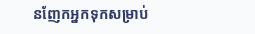នញែកអ្នកទុកសម្រាប់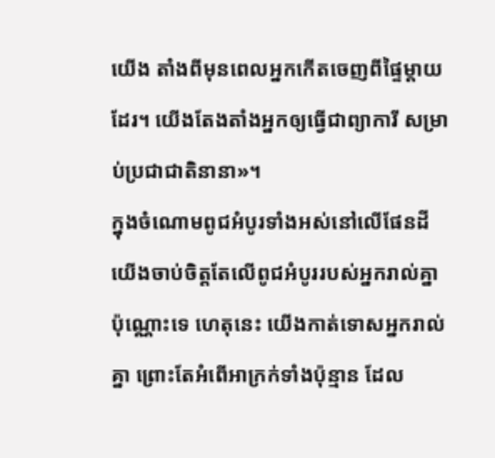យើង តាំងពីមុនពេលអ្នកកើតចេញពីផ្ទៃម្ដាយដែរ។ យើងតែងតាំងអ្នកឲ្យធ្វើជាព្យាការី សម្រាប់ប្រជាជាតិនានា»។
ក្នុងចំណោមពូជអំបូរទាំងអស់នៅលើផែនដី យើងចាប់ចិត្តតែលើពូជអំបូររបស់អ្នករាល់គ្នា ប៉ុណ្ណោះទេ ហេតុនេះ យើងកាត់ទោសអ្នករាល់គ្នា ព្រោះតែអំពើអាក្រក់ទាំងប៉ុន្មាន ដែល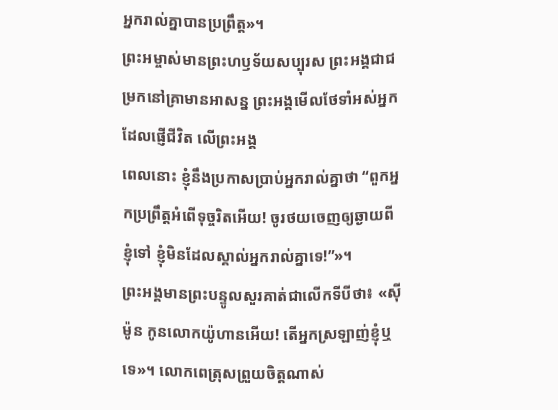អ្នករាល់គ្នាបានប្រព្រឹត្ត»។
ព្រះអម្ចាស់មានព្រះហឫទ័យសប្បុរស ព្រះអង្គជាជម្រកនៅគ្រាមានអាសន្ន ព្រះអង្គមើលថែទាំអស់អ្នកដែលផ្ញើជីវិត លើព្រះអង្គ
ពេលនោះ ខ្ញុំនឹងប្រកាសប្រាប់អ្នករាល់គ្នាថា “ពួកអ្នកប្រព្រឹត្តអំពើទុច្ចរិតអើយ! ចូរថយចេញឲ្យឆ្ងាយពីខ្ញុំទៅ ខ្ញុំមិនដែលស្គាល់អ្នករាល់គ្នាទេ!”»។
ព្រះអង្គមានព្រះបន្ទូលសួរគាត់ជាលើកទីបីថា៖ «ស៊ីម៉ូន កូនលោកយ៉ូហានអើយ! តើអ្នកស្រឡាញ់ខ្ញុំឬទេ»។ លោកពេត្រុសព្រួយចិត្តណាស់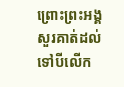ព្រោះព្រះអង្គសួរគាត់ដល់ទៅបីលើក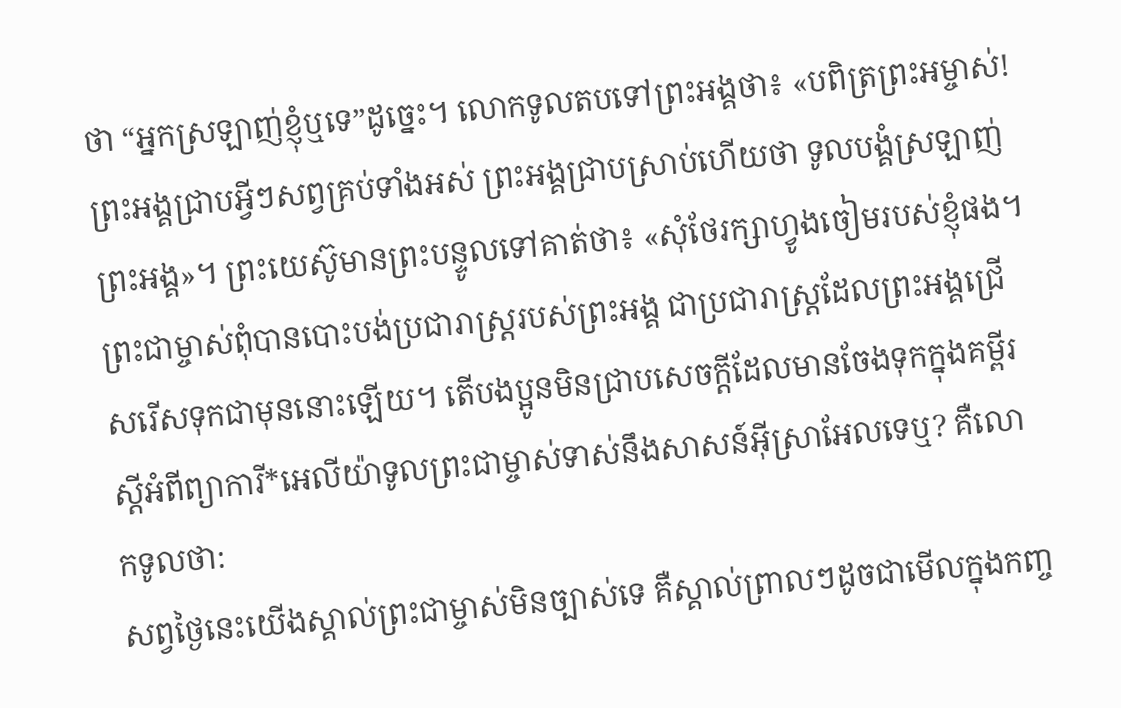ថា “អ្នកស្រឡាញ់ខ្ញុំឬទេ”ដូច្នេះ។ លោកទូលតបទៅព្រះអង្គថា៖ «បពិត្រព្រះអម្ចាស់! ព្រះអង្គជ្រាបអ្វីៗសព្វគ្រប់ទាំងអស់ ព្រះអង្គជ្រាបស្រាប់ហើយថា ទូលបង្គំស្រឡាញ់ព្រះអង្គ»។ ព្រះយេស៊ូមានព្រះបន្ទូលទៅគាត់ថា៖ «សុំថែរក្សាហ្វូងចៀមរបស់ខ្ញុំផង។
ព្រះជាម្ចាស់ពុំបានបោះបង់ប្រជារាស្ដ្ររបស់ព្រះអង្គ ជាប្រជារាស្ដ្រដែលព្រះអង្គជ្រើសរើសទុកជាមុននោះឡើយ។ តើបងប្អូនមិនជ្រាបសេចក្ដីដែលមានចែងទុកក្នុងគម្ពីរ ស្ដីអំពីព្យាការី*អេលីយ៉ាទូលព្រះជាម្ចាស់ទាស់នឹងសាសន៍អ៊ីស្រាអែលទេឬ? គឺលោកទូលថា:
សព្វថ្ងៃនេះយើងស្គាល់ព្រះជាម្ចាស់មិនច្បាស់ទេ គឺស្គាល់ព្រាលៗដូចជាមើលក្នុងកញ្ច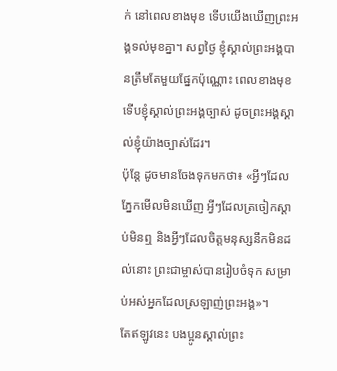ក់ នៅពេលខាងមុខ ទើបយើងឃើញព្រះអង្គទល់មុខគ្នា។ សព្វថ្ងៃ ខ្ញុំស្គាល់ព្រះអង្គបានត្រឹមតែមួយផ្នែកប៉ុណ្ណោះ ពេលខាងមុខទើបខ្ញុំស្គាល់ព្រះអង្គច្បាស់ ដូចព្រះអង្គស្គាល់ខ្ញុំយ៉ាងច្បាស់ដែរ។
ប៉ុន្តែ ដូចមានចែងទុកមកថា៖ «អ្វីៗដែលភ្នែកមើលមិនឃើញ អ្វីៗដែលត្រចៀកស្ដាប់មិនឮ និងអ្វីៗដែលចិត្តមនុស្សនឹកមិនដល់នោះ ព្រះជាម្ចាស់បានរៀបចំទុក សម្រាប់អស់អ្នកដែលស្រឡាញ់ព្រះអង្គ»។
តែឥឡូវនេះ បងប្អូនស្គាល់ព្រះ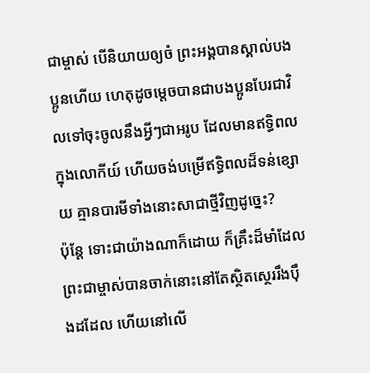ជាម្ចាស់ បើនិយាយឲ្យចំ ព្រះអង្គបានស្គាល់បងប្អូនហើយ ហេតុដូចម្ដេចបានជាបងប្អូនបែរជាវិលទៅចុះចូលនឹងអ្វីៗជាអរូប ដែលមានឥទ្ធិពលក្នុងលោកីយ៍ ហើយចង់បម្រើឥទ្ធិពលដ៏ទន់ខ្សោយ គ្មានបារមីទាំងនោះសាជាថ្មីវិញដូច្នេះ?
ប៉ុន្តែ ទោះជាយ៉ាងណាក៏ដោយ ក៏គ្រឹះដ៏មាំដែលព្រះជាម្ចាស់បានចាក់នោះនៅតែស្ថិតស្ថេររឹងប៉ឹងដដែល ហើយនៅលើ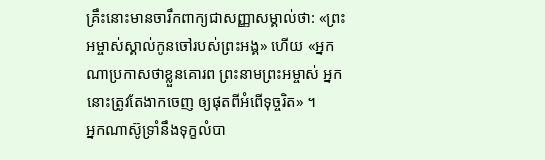គ្រឹះនោះមានចារឹកពាក្យជាសញ្ញាសម្គាល់ថា: «ព្រះអម្ចាស់ស្គាល់កូនចៅរបស់ព្រះអង្គ» ហើយ «អ្នកណាប្រកាសថាខ្លួនគោរព ព្រះនាមព្រះអម្ចាស់ អ្នកនោះត្រូវតែងាកចេញ ឲ្យផុតពីអំពើទុច្ចរិត» ។
អ្នកណាស៊ូទ្រាំនឹងទុក្ខលំបា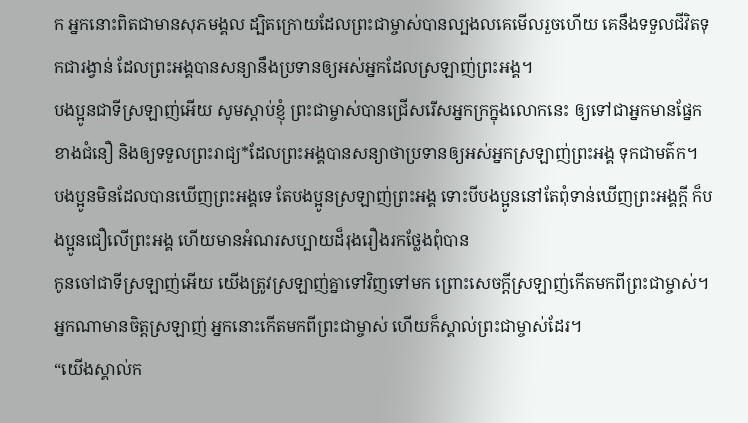ក អ្នកនោះពិតជាមានសុភមង្គល ដ្បិតក្រោយដែលព្រះជាម្ចាស់បានល្បងលគេមើលរួចហើយ គេនឹងទទួលជីវិតទុកជារង្វាន់ ដែលព្រះអង្គបានសន្យានឹងប្រទានឲ្យអស់អ្នកដែលស្រឡាញ់ព្រះអង្គ។
បងប្អូនជាទីស្រឡាញ់អើយ សូមស្ដាប់ខ្ញុំ ព្រះជាម្ចាស់បានជ្រើសរើសអ្នកក្រក្នុងលោកនេះ ឲ្យទៅជាអ្នកមានផ្នែកខាងជំនឿ និងឲ្យទទួលព្រះរាជ្យ*ដែលព្រះអង្គបានសន្យាថាប្រទានឲ្យអស់អ្នកស្រឡាញ់ព្រះអង្គ ទុកជាមត៌ក។
បងប្អូនមិនដែលបានឃើញព្រះអង្គទេ តែបងប្អូនស្រឡាញ់ព្រះអង្គ ទោះបីបងប្អូននៅតែពុំទាន់ឃើញព្រះអង្គក្ដី ក៏បងប្អូនជឿលើព្រះអង្គ ហើយមានអំណរសប្បាយដ៏រុងរឿងរកថ្លែងពុំបាន
កូនចៅជាទីស្រឡាញ់អើយ យើងត្រូវស្រឡាញ់គ្នាទៅវិញទៅមក ព្រោះសេចក្ដីស្រឡាញ់កើតមកពីព្រះជាម្ចាស់។ អ្នកណាមានចិត្តស្រឡាញ់ អ្នកនោះកើតមកពីព្រះជាម្ចាស់ ហើយក៏ស្គាល់ព្រះជាម្ចាស់ដែរ។
“យើងស្គាល់ក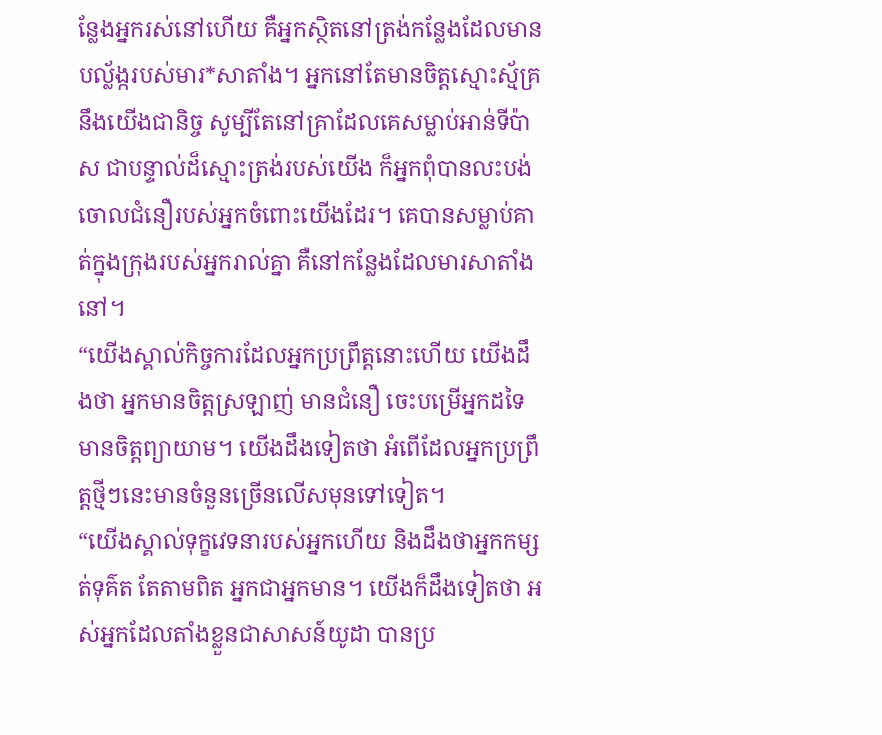ន្លែងអ្នករស់នៅហើយ គឺអ្នកស្ថិតនៅត្រង់កន្លែងដែលមានបល្ល័ង្ករបស់មារ*សាតាំង។ អ្នកនៅតែមានចិត្តស្មោះស្ម័គ្រនឹងយើងជានិច្ច សូម្បីតែនៅគ្រាដែលគេសម្លាប់អាន់ទីប៉ាស ជាបន្ទាល់ដ៏ស្មោះត្រង់របស់យើង ក៏អ្នកពុំបានលះបង់ចោលជំនឿរបស់អ្នកចំពោះយើងដែរ។ គេបានសម្លាប់គាត់ក្នុងក្រុងរបស់អ្នករាល់គ្នា គឺនៅកន្លែងដែលមារសាតាំងនៅ។
“យើងស្គាល់កិច្ចការដែលអ្នកប្រព្រឹត្តនោះហើយ យើងដឹងថា អ្នកមានចិត្តស្រឡាញ់ មានជំនឿ ចេះបម្រើអ្នកដទៃ មានចិត្តព្យាយាម។ យើងដឹងទៀតថា អំពើដែលអ្នកប្រព្រឹត្តថ្មីៗនេះមានចំនួនច្រើនលើសមុនទៅទៀត។
“យើងស្គាល់ទុក្ខវេទនារបស់អ្នកហើយ និងដឹងថាអ្នកកម្សត់ទុគ៌ត តែតាមពិត អ្នកជាអ្នកមាន។ យើងក៏ដឹងទៀតថា អស់អ្នកដែលតាំងខ្លួនជាសាសន៍យូដា បានប្រ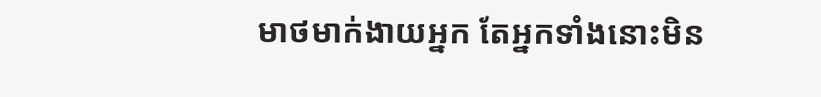មាថមាក់ងាយអ្នក តែអ្នកទាំងនោះមិន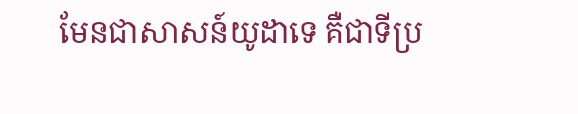មែនជាសាសន៍យូដាទេ គឺជាទីប្រ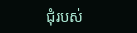ជុំរបស់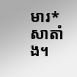មារ*សាតាំង។